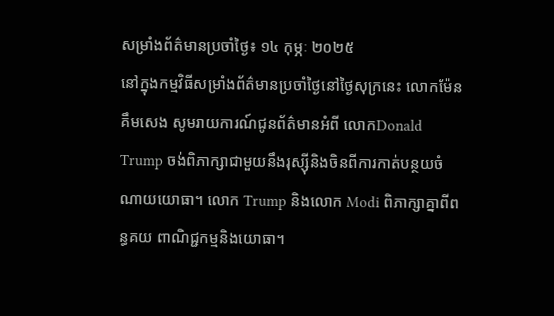សម្រាំងព័ត៌មានប្រចាំថ្ងៃ៖ ១៤ កុម្ភៈ ២០២៥
នៅក្នុងកម្មវិធីសម្រាំងព័ត៌មានប្រចាំថ្ងៃនៅថ្ងៃសុក្រនេះ លោកម៉ែន គឹមសេង សូមរាយការណ៍ជូនព័ត៌មានអំពី លោកDonald Trump ចង់ពិភាក្សាជាមួយនឹងរុស្ស៊ីនិងចិនពីការកាត់បន្ថយចំណាយយោធា។ លោក Trump និងលោក Modi ពិភាក្សាគ្នាពីពន្ធគយ ពាណិជ្ជកម្មនិងយោធា។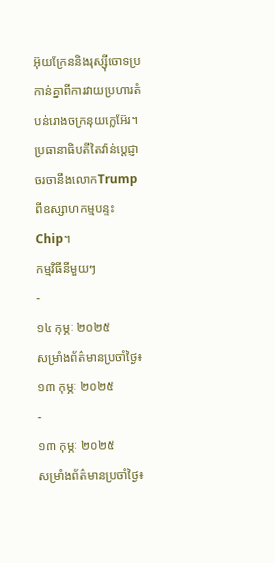អ៊ុយក្រែននិងរុស្ស៊ីចោទប្រកាន់គ្នាពីការវាយប្រហារតំបន់រោងចក្រនុយក្លេអ៊ែរ។ ប្រធានាធិបតីតៃវ៉ាន់ប្តេជ្ញាចរចានឹងលោកTrump ពីឧស្សាហកម្មបន្ទះChip។
កម្មវិធីនីមួយៗ
-
១៤ កុម្ភៈ ២០២៥
សម្រាំងព័ត៌មានប្រចាំថ្ងៃ៖ ១៣ កុម្ភៈ ២០២៥
-
១៣ កុម្ភៈ ២០២៥
សម្រាំងព័ត៌មានប្រចាំថ្ងៃ៖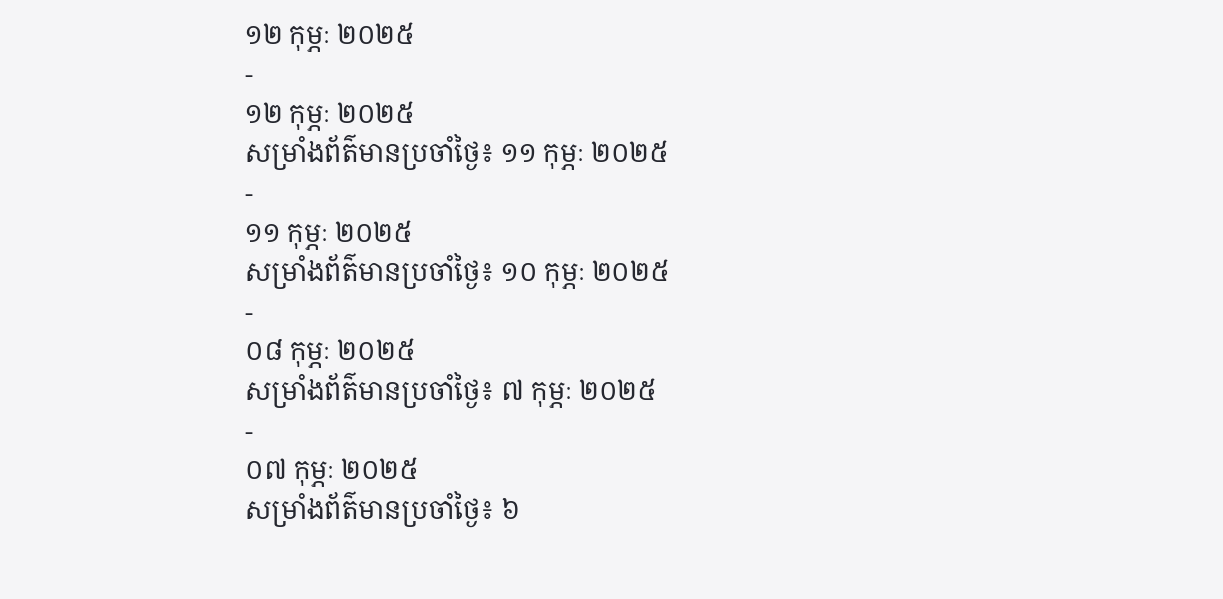១២ កុម្ភៈ ២០២៥
-
១២ កុម្ភៈ ២០២៥
សម្រាំងព័ត៌មានប្រចាំថ្ងៃ៖ ១១ កុម្ភៈ ២០២៥
-
១១ កុម្ភៈ ២០២៥
សម្រាំងព័ត៌មានប្រចាំថ្ងៃ៖ ១០ កុម្ភៈ ២០២៥
-
០៨ កុម្ភៈ ២០២៥
សម្រាំងព័ត៌មានប្រចាំថ្ងៃ៖ ៧ កុម្ភៈ ២០២៥
-
០៧ កុម្ភៈ ២០២៥
សម្រាំងព័ត៌មានប្រចាំថ្ងៃ៖ ៦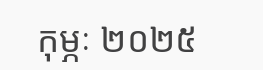កុម្ភៈ ២០២៥